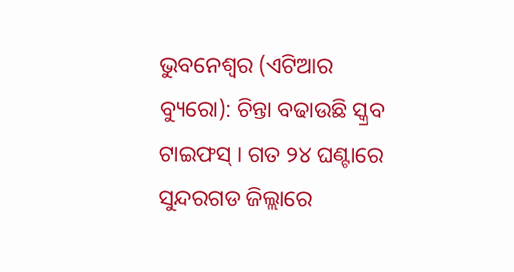ଭୁବନେଶ୍ୱର (ଏଟିଆର ବ୍ୟୁରୋ): ଚିନ୍ତା ବଢାଉଛି ସ୍କ୍ରବ ଟାଇଫସ୍ । ଗତ ୨୪ ଘଣ୍ଟାରେ ସୁନ୍ଦରଗଡ ଜିଲ୍ଲାରେ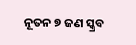ନୂତନ ୭ ଜଣ ସ୍କ୍ରବ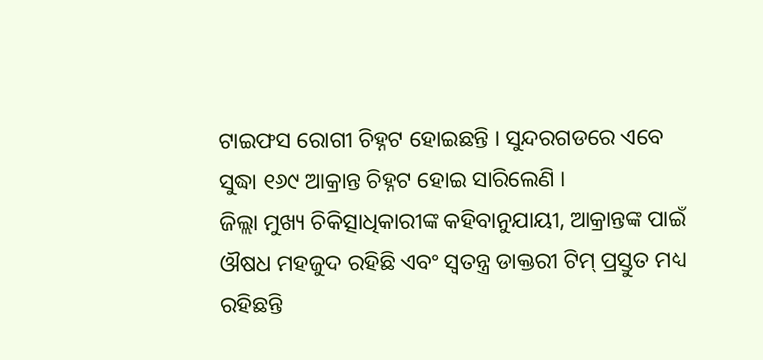ଟାଇଫସ ରୋଗୀ ଚିହ୍ନଟ ହୋଇଛନ୍ତି । ସୁନ୍ଦରଗଡରେ ଏବେ ସୁଦ୍ଧା ୧୬୯ ଆକ୍ରାନ୍ତ ଚିହ୍ନଟ ହୋଇ ସାରିଲେଣି ।
ଜିଲ୍ଲା ମୁଖ୍ୟ ଚିକିତ୍ସାଧିକାରୀଙ୍କ କହିବାନୁଯାୟୀ, ଆକ୍ରାନ୍ତଙ୍କ ପାଇଁ ଔଷଧ ମହଜୁଦ ରହିଛି ଏବଂ ସ୍ୱତନ୍ତ୍ର ଡାକ୍ତରୀ ଟିମ୍ ପ୍ରସ୍ତୁତ ମଧ୍ୟ ରହିଛନ୍ତି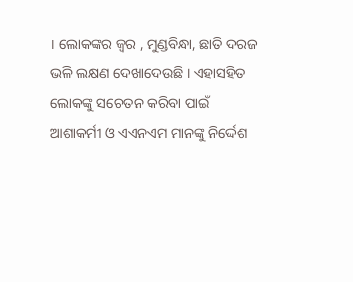। ଲୋକଙ୍କର ଜ୍ୱର , ମୁଣ୍ଡବିନ୍ଧା, ଛାତି ଦରଜ ଭଳି ଲକ୍ଷଣ ଦେଖାଦେଉଛି । ଏହାସହିତ ଲୋକଙ୍କୁ ସଚେତନ କରିବା ପାଇଁ ଆଶାକର୍ମୀ ଓ ଏଏନଏମ ମାନଙ୍କୁ ନିର୍ଦ୍ଦେଶ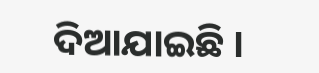ଦିଆଯାଇଛି ।